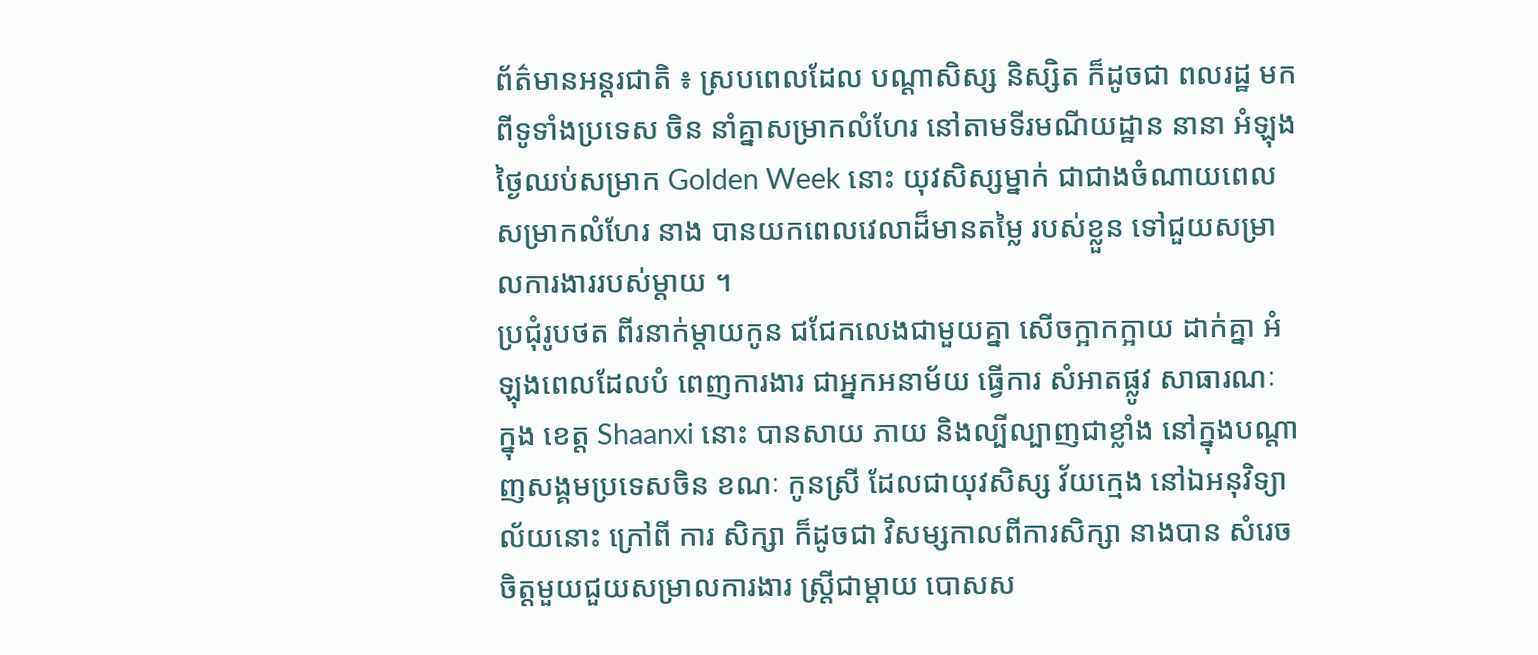ព័ត៌មានអន្តរជាតិ ៖ ស្របពេលដែល បណ្តាសិស្ស និស្សិត ក៏ដូចជា ពលរដ្ឋ មកពីទូទាំងប្រទេស ចិន នាំគ្នាសម្រាកលំហែរ នៅតាមទីរមណីយដ្ឋាន នានា អំឡុង ថ្ងៃឈប់សម្រាក Golden Week នោះ យុវសិស្សម្នាក់ ជាជាងចំណាយពេលសម្រាកលំហែរ នាង បានយកពេលវេលាដ៏មានតម្លៃ របស់ខ្លួន ទៅជួយសម្រាលការងាររបស់ម្តាយ ។
ប្រជុំរូបថត ពីរនាក់ម្តាយកូន ជជែកលេងជាមួយគ្នា សើចក្អាកក្អាយ ដាក់គ្នា អំឡុងពេលដែលបំ ពេញការងារ ជាអ្នកអនាម័យ ធ្វើការ សំអាតផ្លូវ សាធារណៈ ក្នុង ខេត្ត Shaanxi នោះ បានសាយ ភាយ និងល្បីល្បាញជាខ្លាំង នៅក្នុងបណ្តាញសង្គមប្រទេសចិន ខណៈ កូនស្រី ដែលជាយុវសិស្ស វ័យក្មេង នៅឯអនុវិទ្យាល័យនោះ ក្រៅពី ការ សិក្សា ក៏ដូចជា វិសម្សកាលពីការសិក្សា នាងបាន សំរេចចិត្តមួយជួយសម្រាលការងារ ស្រ្តីជាម្តាយ បោសស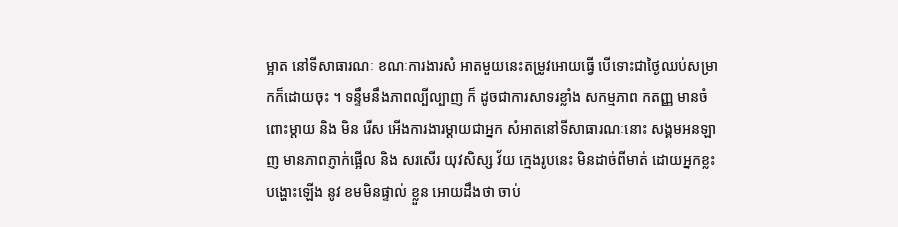ម្អាត នៅទីសាធារណៈ ខណៈការងារសំ អាតមួយនេះតម្រូវអោយធ្វើ បើទោះជាថ្ងៃឈប់សម្រាកក៏ដោយចុះ ។ ទន្ទឹមនឹងភាពល្បីល្បាញ ក៏ ដូចជាការសាទរខ្លាំង សកម្មភាព កតញ្ញ មានចំពោះម្តាយ និង មិន រើស អើងការងារម្តាយជាអ្នក សំអាតនៅទីសាធារណៈនោះ សង្គមអនឡាញ មានភាពភ្ញាក់ផ្អើល និង សរសើរ យុវសិស្ស វ័យ ក្មេងរូបនេះ មិនដាច់ពីមាត់ ដោយអ្នកខ្លះ បង្ហោះឡើង នូវ ខមមិនផ្ទាល់ ខ្លួន អោយដឹងថា ចាប់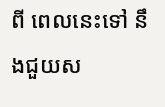ពី ពេលនេះទៅ នឹងជួយស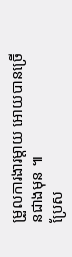ម្រួលការងារម្តាយ អោយបានច្រើនជាងមុន ៕
ប្រែស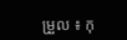ម្រួល ៖ កុ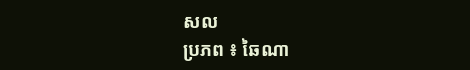សល
ប្រភព ៖ ឆៃណា